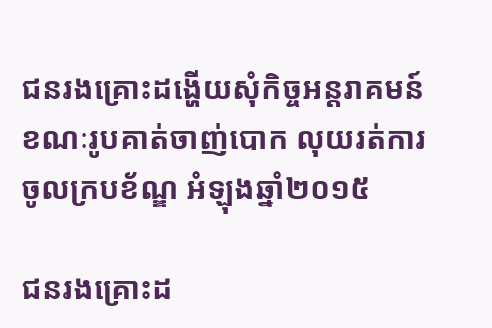ជនរងគ្រោះដង្ហើយសុំកិច្ចអន្តរាគមន៍ខណៈរូបគាត់ចាញ់បោក លុយរត់ការចូលក្របខ័ណ្ឌ អំឡុងឆ្នាំ២០១៥

ជនរងគ្រោះដ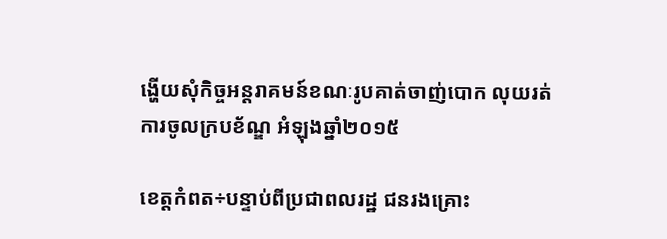ង្ហើយសុំកិច្ចអន្តរាគមន៍ខណៈរូបគាត់ចាញ់បោក លុយរត់ការចូលក្របខ័ណ្ឌ អំឡុងឆ្នាំ២០១៥

ខេត្តកំពត÷បន្ទាប់ពីប្រជាពលរដ្ឋ ជនរងគ្រោះ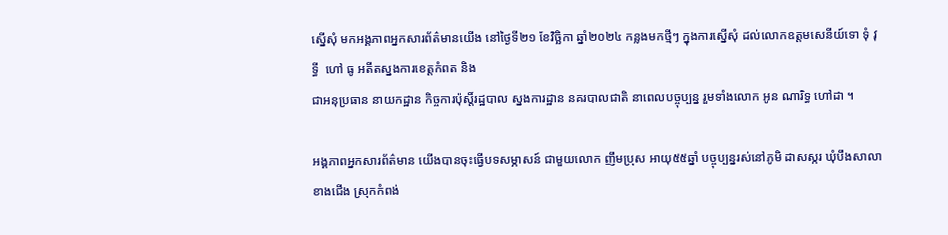ស្នើសុំ មកអង្គភាពអ្នកសារព័ត៌មានយើង នៅថ្ងៃទី២១ ខែវិច្ឆិកា ឆ្នាំ២០២៤ កន្លងមកថ្មីៗ ក្នុងការស្នើសុំ ដល់លោកឧត្តមសេនីយ៍ទោ ទុំ វុទ្ធី  ហៅ ធូ អតីតស្នងការខេត្តកំពត និង
ជាអនុប្រធាន នាយកដ្ឋាន កិច្ចការប៉ុស្តិ៍រដ្ឋបាល ស្នងការដ្ឋាន នគរបាលជាតិ នាពេលបច្ចុប្បន្ន រួមទាំងលោក អូន ណារិទ្ធ ហៅដា ។

អង្គភាពអ្នកសារព័ត៌មាន យើងបានចុះធ្វើបទសម្ភាសន៍ ជាមួយលោក ញឹមប្រុស អាយុ៥៥ឆ្នាំ បច្ចុប្បន្នរស់នៅភូមិ ដាសស្ករ ឃុំបឹងសាលាខាងជើង ស្រុកកំពង់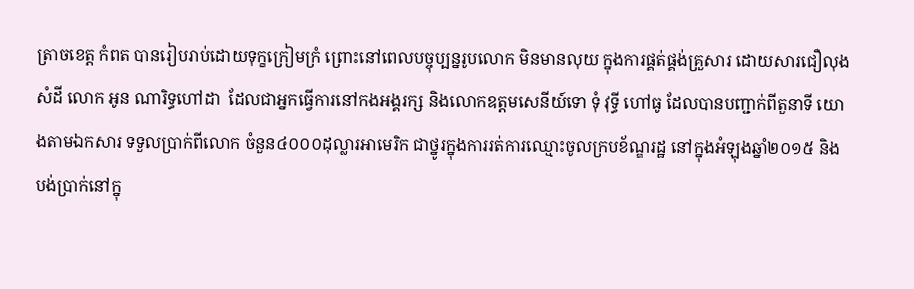ត្រាចខេត្ត កំពត បានរៀបរាប់ដោយទុក្ខក្រៀមក្រំ ព្រោះនៅពេលបច្ចុប្បន្នរូបលោក មិនមានលុយ ក្នុងការផ្គត់ផ្គង់គ្រួសារ ដោយសារជឿលុងសំដី លោក អូន ណារិទ្ធហៅដា  ដែលជាអ្នកធ្វើការនៅកងអង្គរក្ស និងលោកឧត្តមសេនីយ៍ទោ ទុំ វុទ្ធី ហៅធូ ដែលបានបញ្ជាក់ពីតួនាទី យោងតាមឯកសារ ទទួលប្រាក់ពីលោក ចំនួន៤០០០ដុល្លារអាមេរិក ជាថ្នូរក្នុងការរត់ការឈ្មោះចូលក្របខ័ណ្ឌរដ្ឋ នៅក្នុងអំឡុងឆ្នាំ២០១៥ និង បង់ប្រាក់នៅក្នុ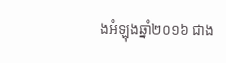ងអំឡុងឆ្នាំ២០១៦ ជាង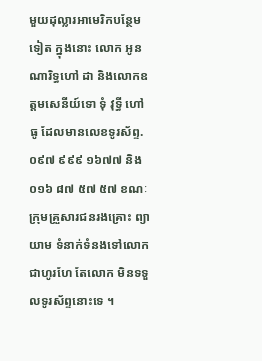មួយដុល្លារអាមេរិកបន្ថែមទៀត ក្នុងនោះ លោក អូន ណារិទ្ធហៅ ដា និងលោកឧត្តមសេនីយ៍ទោ ទុំ វុទ្ធី ហៅ ធូ ដែលមានលេខទូរស័ព្ទ.០៩៧ ៩៩៩ ១៦៧៧ និង០១៦ ៨៧ ៥៧ ៥៧ ខណៈក្រុមគ្រួសារជនរងគ្រោះ ព្យាយាម ទំនាក់ទំនងទៅលោក ជាហូរហែ តែលោក មិនទទួលទូរស័ព្ទនោះទេ ។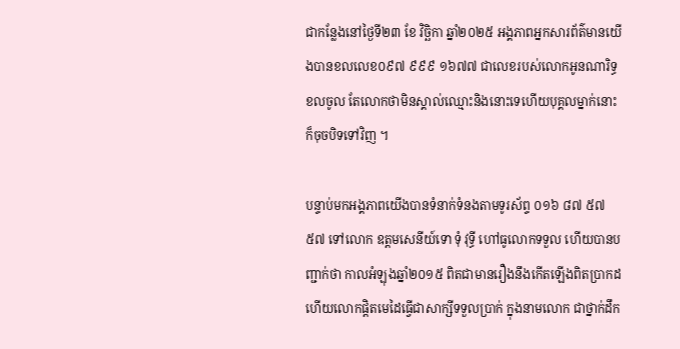ជាកន្លែងនៅថ្ងៃទី២៣ ខែ វិច្ឆិកា ឆ្នាំ២០២៥ អង្គភាពអ្នកសារព័ត៌មានយើងបានខលលេខ០៩៧ ៩៩៩ ១៦៧៧ ជាលេខរបស់លោកអូនណារិទ្ធ ខលចូល តែលោកថាមិនស្គាល់ឈ្មោះនិងនោះទេហើយបុគ្គលម្នាក់នោះក៏ចុចបិទទៅវិញ ។

បន្ទាប់មកអង្គភាពយើងបានទំនាក់ទំនងតាមទូរស័ព្ទ ០១៦ ៨៧ ៥៧ ៥៧ ទៅលោក ឧត្តមសេនីយ៍ទោ ទុំ វុទ្ធី ហៅធូលោកទទួល ហើយបានបញ្ជាក់ថា កាលអំឡុងឆ្នាំ២០១៥ ពិតជាមានរឿងនឹងកើតឡើងពិតប្រាកដ ហើយលោកផ្ដិតមេដៃធ្វើជាសាក្សីទទួលប្រាក់ ក្នុងនាមលោក ជាថ្នាក់ដឹក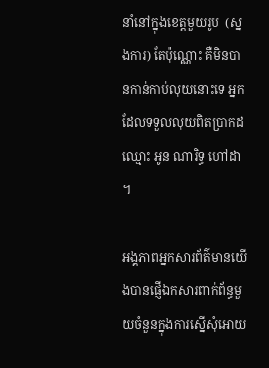នាំនៅក្នុងខេត្តមួយរូប  (ស្នងការ) តែប៉ុណ្ណោះ គឺមិនបានកាន់កាប់លុយនោះទេ អ្នកដែលទទួលលុយពិតប្រាកដ ឈ្មោះ អូន ណារិទ្ធ ហៅដា ។

អង្គភាពអ្នកសារព័ត៌មានយើងបានផ្ញើឯកសារពាក់ព័ន្ធមួយចំនួនក្នុងការស្នើសុំអោយ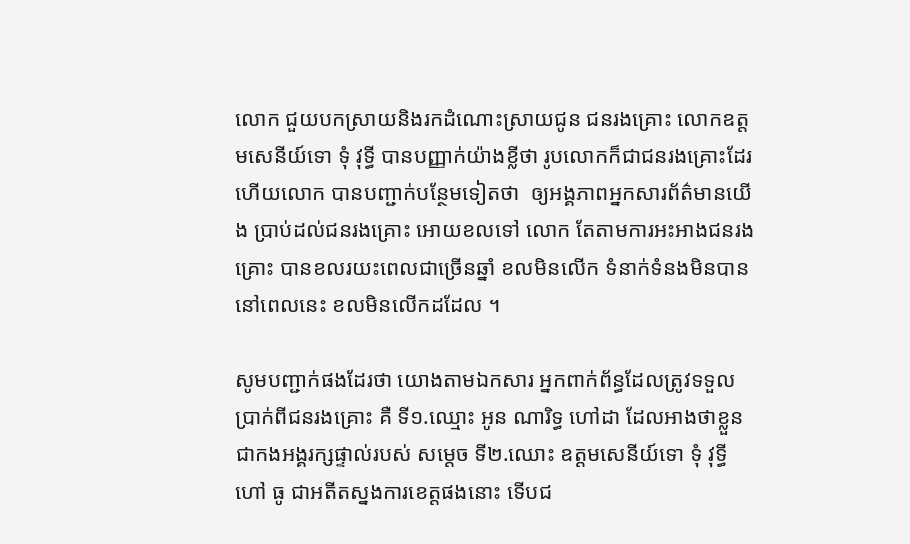លោក ជួយបកស្រាយនិងរកដំណោះស្រាយជូន ជនរងគ្រោះ លោកឧត្តមសេនីយ៍ទោ ទុំ វុទ្ធី បានបញ្ញាក់យ៉ាងខ្លីថា រូបលោកក៏ជាជនរងគ្រោះដែរ ហើយលោក បានបញ្ជាក់បន្ថែមទៀតថា  ឲ្យអង្គភាពអ្នកសារព័ត៌មានយើង ប្រាប់ដល់ជនរងគ្រោះ អោយខលទៅ លោក តែតាមការអះអាងជនរងគ្រោះ បានខលរយះពេលជាច្រើនឆ្នាំ ខលមិនលើក ទំនាក់ទំនងមិនបាន នៅពេលនេះ ខលមិនលើកដដែល ។

សូមបញ្ជាក់ផងដែរថា យោងតាមឯកសារ អ្នកពាក់ព័ន្ធដែលត្រូវទទួលប្រាក់ពីជនរងគ្រោះ គឺ ទី១.ឈ្មោះ អូន ណារិទ្ធ ហៅដា ដែលអាងថាខ្លួនជាកងអង្គរក្សផ្ទាល់របស់ សម្ដេច ទី២.ឈោះ ឧត្តមសេនីយ៍ទោ ទុំ វុទ្ធីហៅ ធូ ជាអតីតស្នងការខេត្តផងនោះ ទើបជ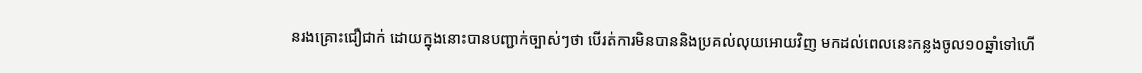នរងគ្រោះជឿជាក់ ដោយក្នុងនោះបានបញ្ជាក់ច្បាស់ៗថា បើរត់ការមិនបាននិងប្រគល់លុយអោយវិញ មកដល់ពេលនេះកន្លងចូល១០ឆ្នាំទៅហើ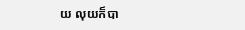យ លុយក៏បា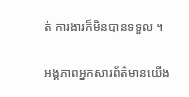ត់ ការងារក៏មិនបានទទួល ។

អង្គភាពអ្នកសារព័ត៌មានយើង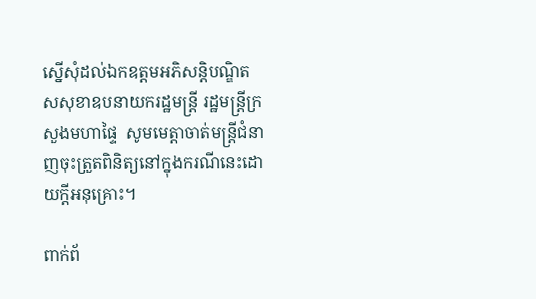ស្នើសុំដល់ឯកឧត្តមអភិសន្តិបណ្ឌិតសសុខាឧបនាយករដ្ឋមន្ត្រី រដ្ឋមន្ត្រីក្រសួងមហាផ្ទៃ  សូមមេត្តាចាត់មន្ត្រីជំនាញចុះត្រួតពិនិត្យនៅក្នុងករណីនេះដោយក្តីអនុគ្រោះ។

ពាក់ព័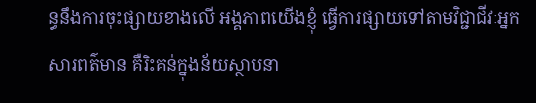ន្ធនឹងការចុះផ្សាយខាងលើ អង្គភាពយើងខ្ញុំ ធ្វើការផ្សាយទៅតាមវិជ្ជាជីវៈអ្នកសារពត៌មាន គឺរិះគន់ក្នុងន័យស្ថាបនា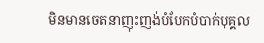មិនមានចេតនាញុះញង់បំបែកបំបាក់បុគ្គល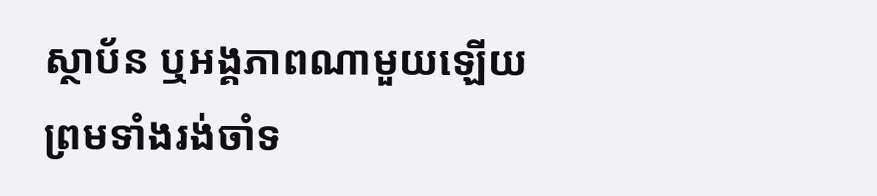ស្ថាប័ន ឬអង្គភាពណាមួយឡើយ ព្រមទាំងរង់ចាំទ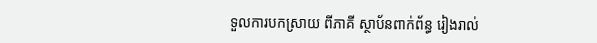ទួលការបកស្រាយ ពីភាគី ស្ថាប័នពាក់ព័ន្ធ រៀងរាល់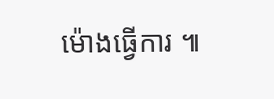ម៉ោងធ្វើការ ៕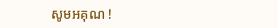សូមអគុណ !